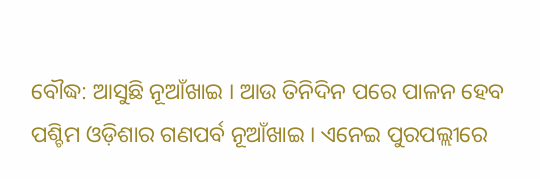ବୌଦ୍ଧ: ଆସୁଛି ନୂଆଁଖାଇ । ଆଉ ତିନିଦିନ ପରେ ପାଳନ ହେବ ପଶ୍ଚିମ ଓଡ଼ିଶାର ଗଣପର୍ବ ନୂଆଁଖାଇ । ଏନେଇ ପୁରପଲ୍ଲୀରେ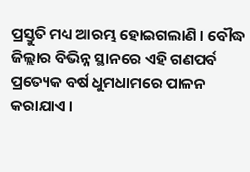ପ୍ରସ୍ତୁତି ମଧ୍ୟ ଆରମ୍ଭ ହୋଇଗଲାଣି । ବୌଦ୍ଧ ଜିଲ୍ଲାର ବିଭିନ୍ନ ସ୍ଥାନରେ ଏହି ଗଣପର୍ବ ପ୍ରତ୍ୟେକ ବର୍ଷ ଧୁମଧାମରେ ପାଳନ କରାଯାଏ ।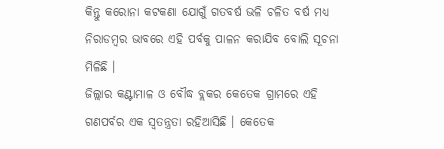କିନ୍ତୁ କରୋନା କଟକଣା ଯୋଗୁଁ ଗତବର୍ଷ ଭଳି ଚଳିତ ବର୍ଷ ମଧ୍ୟ ନିରାଡମ୍ବର ଭାବରେ ଏହି ପର୍ବକୁ ପାଳନ କରାଯିବ ବୋଲି ସୂଚନା ମିଳିଛି ।
ଜିଲ୍ଲାର କଣ୍ଟାମାଳ ଓ ବୌଦ୍ଧ ବ୍ଲକର କେତେକ ଗ୍ରାମରେ ଏହି ଗଣପର୍ବର ଏକ ସ୍ବତନ୍ତ୍ରତା ରହିଆସିଛି । କେତେକ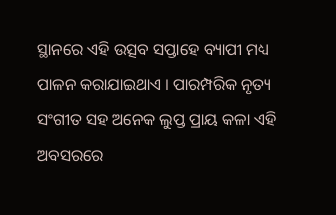ସ୍ଥାନରେ ଏହି ଉତ୍ସବ ସପ୍ତାହେ ବ୍ୟାପୀ ମଧ୍ୟ ପାଳନ କରାଯାଇଥାଏ । ପାରମ୍ପରିକ ନୃତ୍ୟ ସଂଗୀତ ସହ ଅନେକ ଲୁପ୍ତ ପ୍ରାୟ କଳା ଏହି ଅବସରରେ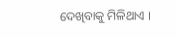ଦେଖିବାକୁ ମିଳିଥାଏ ।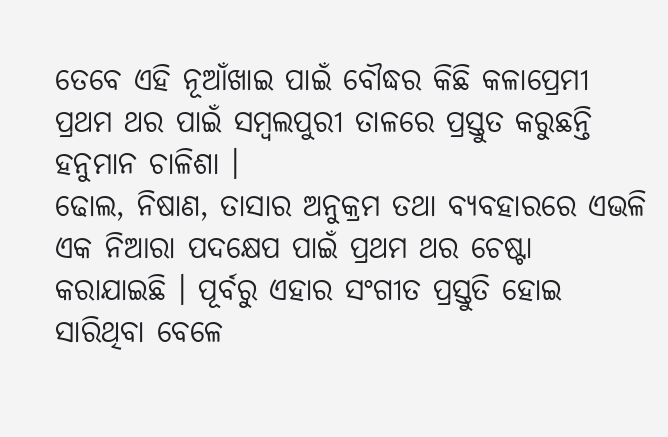ତେବେ ଏହି ନୂଆଁଖାଇ ପାଇଁ ବୌଦ୍ଧର କିଛି କଳାପ୍ରେମୀ ପ୍ରଥମ ଥର ପାଇଁ ସମ୍ବଲପୁରୀ ତାଳରେ ପ୍ରସ୍ତୁତ କରୁଛନ୍ତି ହନୁମାନ ଚାଳିଶା ।
ଢୋଲ, ନିଷାଣ, ତାସାର ଅନୁକ୍ରମ ତଥା ବ୍ୟବହାରରେ ଏଭଳି ଏକ ନିଆରା ପଦକ୍ଷେପ ପାଇଁ ପ୍ରଥମ ଥର ଚେଷ୍ଟା କରାଯାଇଛି । ପୂର୍ବରୁ ଏହାର ସଂଗୀତ ପ୍ରସ୍ତୁତି ହୋଇ ସାରିଥିବା ବେଳେ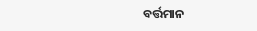ବର୍ତ୍ତମାନ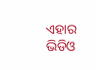ଏହାର ଭିଡିଓ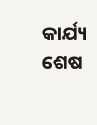କାର୍ଯ୍ୟ ଶେଷ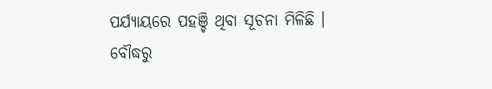ପର୍ଯ୍ୟାୟରେ ପହଞ୍ଚି ଥିବା ସୂଚନା ମିଳିଛି ।
ବୌଦ୍ଧରୁ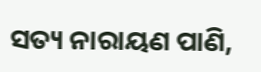ସତ୍ୟ ନାରାୟଣ ପାଣି,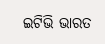ଇଟିଭି ଭାରତ